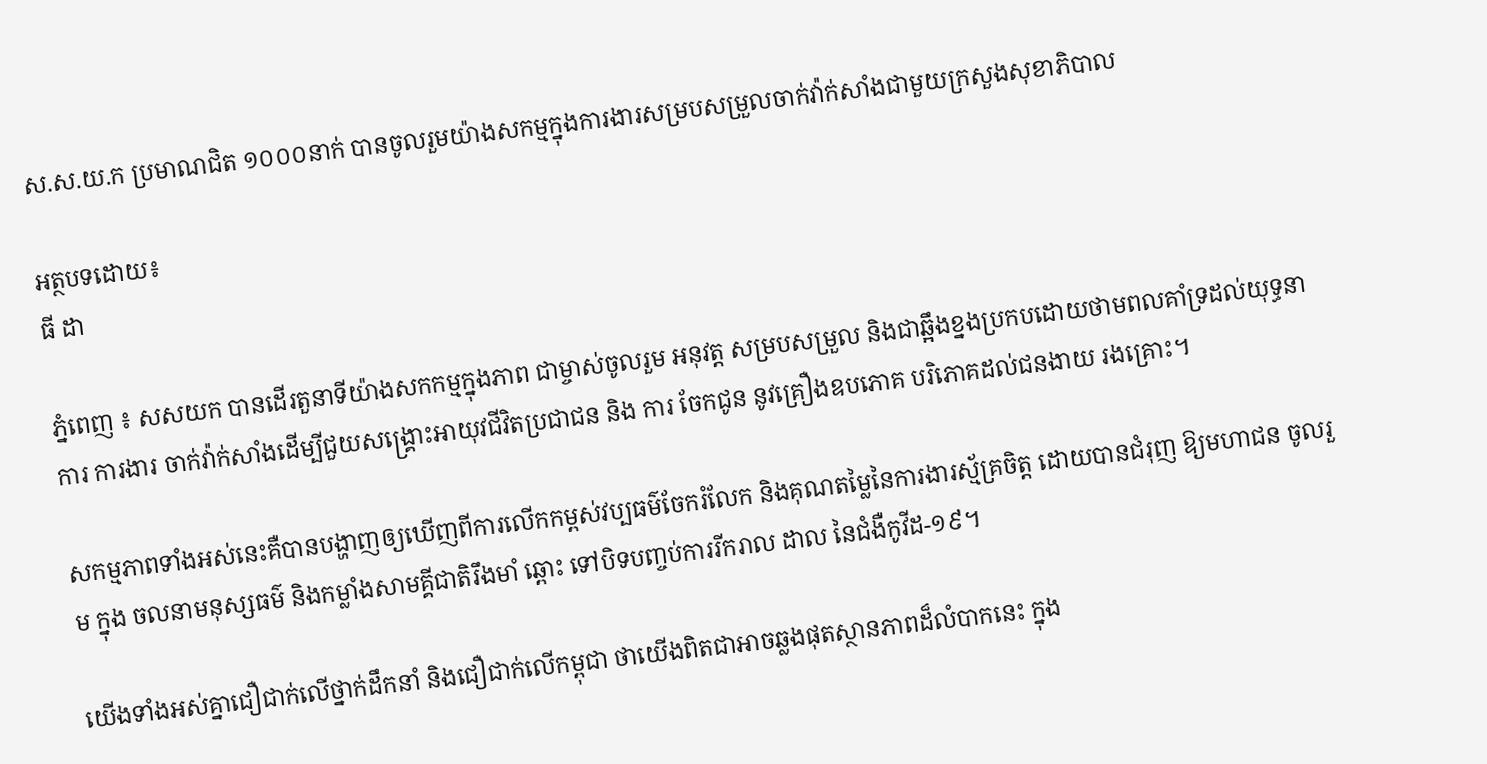ស.ស.យ.ក ប្រមាណជិត ១០០០នាក់ បានចូលរួមយ៉ាងសកម្មក្នុងការងារសម្របសម្រួលចាក់វ៉ាក់សាំងជាមួយក្រសួងសុខាភិបាល

អត្ថបទដោយ៖
ធី ដា

ភ្នំពេញ ៖ សសយក បានដើរតួនាទីយ៉ាងសកកម្មក្នុងភាព ជាម្ចាស់ចូលរួម អនុវត្ត សម្របសម្រួល និងជាឆ្អឹងខ្នងប្រកបដោយថាមពលគាំទ្រដល់យុទ្ធនាការ ការងារ ចាក់វ៉ាក់សាំងដើម្បីជួយសង្គ្រោះអាយុវជីវិតប្រជាជន និង ការ ចែកជូន នូវគ្រឿងឧបភោគ បរិភោគដល់ជនងាយ រងគ្រោះ។

សកម្មភាពទាំងអស់នេះគឺបានបង្ហាញឲ្យឃើញពីការលើកកម្ពស់វប្បធម៌ចែករំលែក និងគុណតម្លៃនៃការងារស្ម័គ្រចិត្ត ដោយបានជំរុញ ឱ្យមហាជន ចូលរួម ក្នុង ចលនាមនុស្សធម៌ និងកម្លាំងសាមគ្គីជាតិរឹងមាំ ឆ្ពោះ ទៅបិទបញ្ចប់ការរីករាល ដាល នៃជំងឺកូវីដ-១៩។

យើងទាំងអស់គ្នាជឿជាក់លើថ្នាក់ដឹកនាំ និងជឿជាក់លើកម្ពុជា ថាយើងពិតជាអាចឆ្លងផុតស្ថានភាពដ៏លំបាកនេះ ក្នុង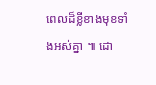ពេលដ៏ខ្លីខាងមុខទាំងអស់គ្នា ៕ ដោ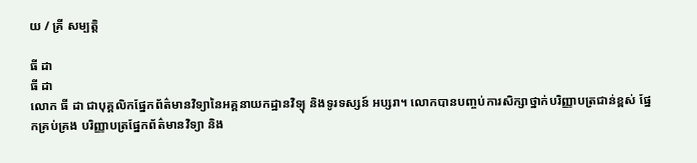យ / គ្រី សម្បត្តិ

ធី ដា
ធី ដា
លោក ធី ដា ជាបុគ្គលិកផ្នែកព័ត៌មានវិទ្យានៃអគ្គនាយកដ្ឋានវិទ្យុ និងទូរទស្សន៍ អប្សរា។ លោកបានបញ្ចប់ការសិក្សាថ្នាក់បរិញ្ញាបត្រជាន់ខ្ពស់ ផ្នែកគ្រប់គ្រង បរិញ្ញាបត្រផ្នែកព័ត៌មានវិទ្យា និង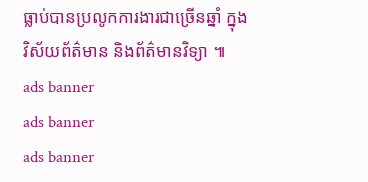ធ្លាប់បានប្រលូកការងារជាច្រើនឆ្នាំ ក្នុងវិស័យព័ត៌មាន និងព័ត៌មានវិទ្យា ៕
ads banner
ads banner
ads banner